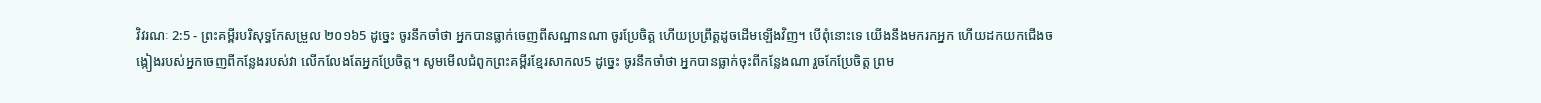វិវរណៈ 2:5 - ព្រះគម្ពីរបរិសុទ្ធកែសម្រួល ២០១៦5 ដូច្នេះ ចូរនឹកចាំថា អ្នកបានធ្លាក់ចេញពីសណ្ឋានណា ចូរប្រែចិត្ត ហើយប្រព្រឹត្តដូចដើមឡើងវិញ។ បើពុំនោះទេ យើងនឹងមករកអ្នក ហើយដកយកជើងចង្កៀងរបស់អ្នកចេញពីកន្លែងរបស់វា លើកលែងតែអ្នកប្រែចិត្ត។ សូមមើលជំពូកព្រះគម្ពីរខ្មែរសាកល5 ដូច្នេះ ចូរនឹកចាំថា អ្នកបានធ្លាក់ចុះពីកន្លែងណា រួចកែប្រែចិត្ត ព្រម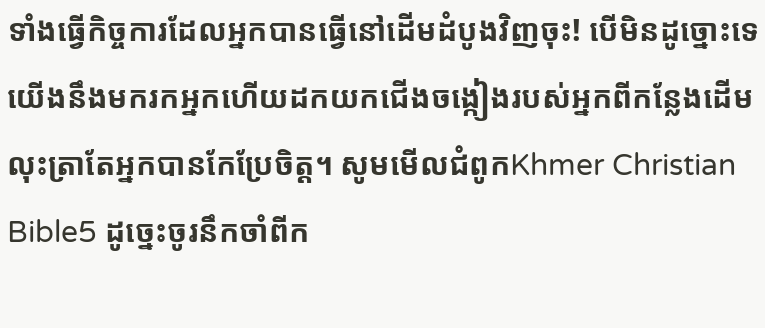ទាំងធ្វើកិច្ចការដែលអ្នកបានធ្វើនៅដើមដំបូងវិញចុះ! បើមិនដូច្នោះទេ យើងនឹងមករកអ្នកហើយដកយកជើងចង្កៀងរបស់អ្នកពីកន្លែងដើម លុះត្រាតែអ្នកបានកែប្រែចិត្ត។ សូមមើលជំពូកKhmer Christian Bible5 ដូច្នេះចូរនឹកចាំពីក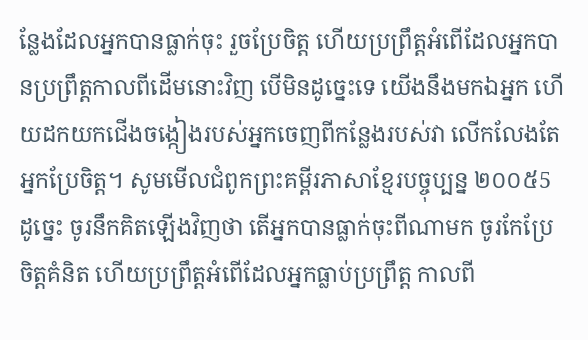ន្លែងដែលអ្នកបានធ្លាក់ចុះ រួចប្រែចិត្ដ ហើយប្រព្រឹត្ដអំពើដែលអ្នកបានប្រព្រឹត្ដកាលពីដើមនោះវិញ បើមិនដូច្នេះទេ យើងនឹងមកឯអ្នក ហើយដកយកជើងចង្កៀងរបស់អ្នកចេញពីកន្លែងរបស់វា លើកលែងតែអ្នកប្រែចិត្ដ។ សូមមើលជំពូកព្រះគម្ពីរភាសាខ្មែរបច្ចុប្បន្ន ២០០៥5 ដូច្នេះ ចូរនឹកគិតឡើងវិញថា តើអ្នកបានធ្លាក់ចុះពីណាមក ចូរកែប្រែចិត្តគំនិត ហើយប្រព្រឹត្តអំពើដែលអ្នកធ្លាប់ប្រព្រឹត្ត កាលពី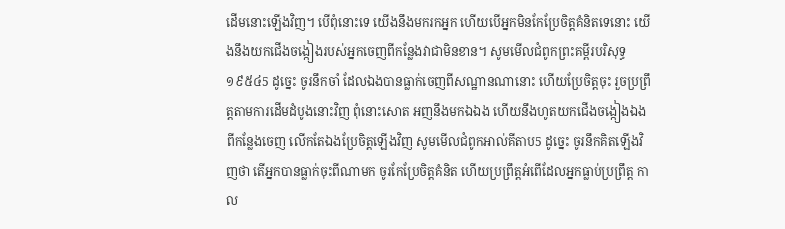ដើមនោះឡើងវិញ។ បើពុំនោះទេ យើងនឹងមករកអ្នក ហើយបើអ្នកមិនកែប្រែចិត្តគំនិតទេនោះ យើងនឹងយកជើងចង្កៀងរបស់អ្នកចេញពីកន្លែងវាជាមិនខាន។ សូមមើលជំពូកព្រះគម្ពីរបរិសុទ្ធ ១៩៥៤5 ដូច្នេះ ចូរនឹកចាំ ដែលឯងបានធ្លាក់ចេញពីសណ្ឋានណានោះ ហើយប្រែចិត្តចុះ រួចប្រព្រឹត្តតាមការដើមដំបូងនោះវិញ ពុំនោះសោត អញនឹងមកឯឯង ហើយនឹងហូតយកជើងចង្កៀងឯងពីកន្លែងចេញ លើកតែឯងប្រែចិត្តឡើងវិញ សូមមើលជំពូកអាល់គីតាប5 ដូច្នេះ ចូរនឹកគិតឡើងវិញថា តើអ្នកបានធ្លាក់ចុះពីណាមក ចូរកែប្រែចិត្ដគំនិត ហើយប្រព្រឹត្ដអំពើដែលអ្នកធ្លាប់ប្រព្រឹត្ដ កាល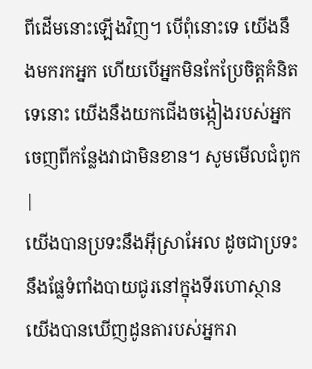ពីដើមនោះឡើងវិញ។ បើពុំនោះទេ យើងនឹងមករកអ្នក ហើយបើអ្នកមិនកែប្រែចិត្ដគំនិតទេនោះ យើងនឹងយកជើងចង្កៀងរបស់អ្នក ចេញពីកន្លែងវាជាមិនខាន។ សូមមើលជំពូក |
យើងបានប្រទះនឹងអ៊ីស្រាអែល ដូចជាប្រទះនឹងផ្លែទំពាំងបាយជូរនៅក្នុងទីរហោស្ថាន យើងបានឃើញដូនតារបស់អ្នករា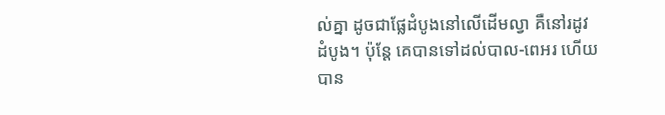ល់គ្នា ដូចជាផ្លែដំបូងនៅលើដើមល្វា គឺនៅរដូវដំបូង។ ប៉ុន្ដែ គេបានទៅដល់បាល-ពេអរ ហើយបាន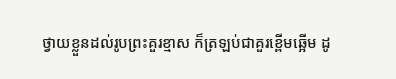ថ្វាយខ្លួនដល់រូបព្រះគួរខ្មាស ក៏ត្រឡប់ជាគួរខ្ពើមឆ្អើម ដូ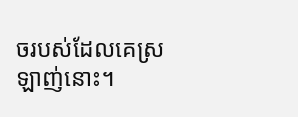ចរបស់ដែលគេស្រឡាញ់នោះ។